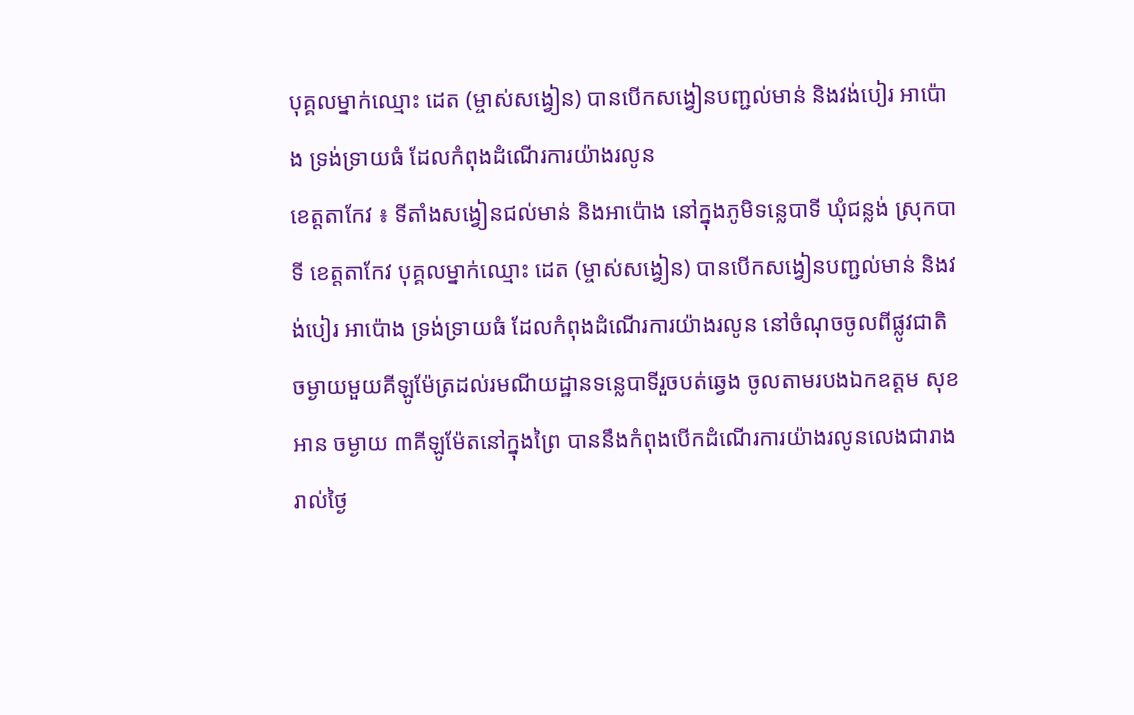បុគ្គលម្នាក់ឈ្មោះ ដេត (ម្ចាស់សង្វៀន) បានបើកសង្វៀនបញ្ជល់មាន់ និងវង់បៀរ អាប៉ោង ទ្រង់ទ្រាយធំ ដែលកំពុងដំណើរការយ៉ាងរលូន
ខេត្ដតាកែវ ៖ ទីតាំងសង្វៀនជល់មាន់ និងអាប៉ោង នៅក្នុងភូមិទន្លេបាទី ឃុំជន្លង់ ស្រុកបាទី ខេត្តតាកែវ បុគ្គលម្នាក់ឈ្មោះ ដេត (ម្ចាស់សង្វៀន) បានបើកសង្វៀនបញ្ជល់មាន់ និងវង់បៀរ អាប៉ោង ទ្រង់ទ្រាយធំ ដែលកំពុងដំណើរការយ៉ាងរលូន នៅចំណុចចូលពីផ្លូវជាតិ ចម្ងាយមួយគីឡូម៉ែត្រដល់រមណីយដ្ឋានទន្លេបាទីរួចបត់ឆ្វេង ចូលតាមរបងឯកឧត្តម សុខ អាន ចម្ងាយ ៣គីឡូម៉ែតនៅក្នុងព្រៃ បាននឹងកំពុងបើកដំណើរការយ៉ាងរលូនលេងជារាងរាល់ថ្ងៃ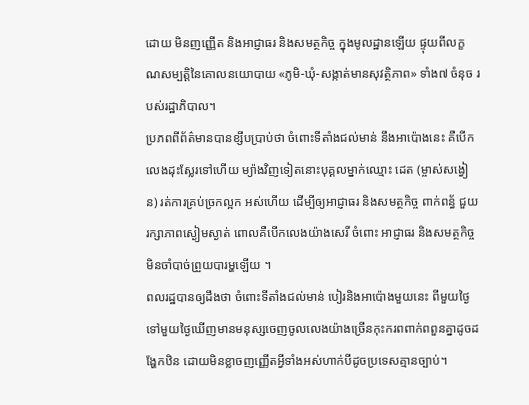ដោយ មិនញញ្ញើត និងអាជ្ញាធរ និងសមត្ថកិច្ច ក្នុងមូលដ្ឋានឡើយ ផ្ទុយពីលក្ខណសម្បត្តិនៃគោលនយោបាយ «ភូមិ-ឃុំ-សង្កាត់មានសុវត្ថិភាព» ទាំង៧ ចំនុច របស់រដ្ឋាភិបាល។
ប្រភពពីព័ត៌មានបានខ្សឹបប្រាប់ថា ចំពោះទីតាំងជល់មាន់ នឹងអាប៉ោងនេះ គឺបើកលេងដុះស្លែរទៅហើយ ម្យ៉ាងវិញទៀតនោះបុគ្គលម្នាក់ឈ្មោះ ដេត (ម្ចាស់សង្វៀន) រត់ការគ្រប់ច្រកល្អក អស់ហើយ ដើម្បីឲ្យអាជ្ញាធរ និងសមត្ថកិច្ច ពាក់ពន្ធ័ ជួយរក្សាភាពស្ងៀមស្ងាត់ ពោលគឺបើកលេងយ៉ាងសេរី ចំពោះ អាជ្ញាធរ និងសមត្ថកិច្ចមិនចាំបាច់ព្រួយបារម្ហឡើយ ។
ពលរដ្ឋបានឲ្យដឹងថា ចំពោះទីតាំងជល់មាន់ បៀរនិងអាប៉ោងមួយនេះ ពីមួយថ្ងៃទៅមួយថ្ងៃឃើញមានមនុស្សចេញចូលលេងយ៉ាងច្រើនកុះករពពាក់ពពួនគ្នាដូចដង្ហែកឋិន ដោយមិនខ្លាចញញ្ញើតអ្វីទាំងអស់ហាក់បីដូចប្រទេសគ្មានច្បាប់។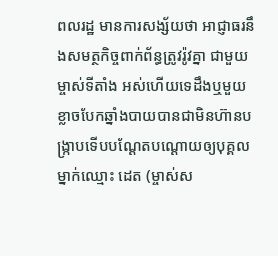ពលរដ្ឋ មានការសង្ស័យថា អាជ្ញាធរនឹងសមត្ថកិច្ចពាក់ព័ន្ធត្រូវរ៉ូវគ្នា ជាមួយម្ចាស់ទីតាំង អស់ហើយទេដឹងឬមួយខ្លាចបែកឆ្នាំងបាយបានជាមិនហ៊ានបង្ក្រាបទើបបណ្ដែតបណ្ដោយឲ្យបុគ្គលម្នាក់ឈ្មោះ ដេត (ម្ចាស់ស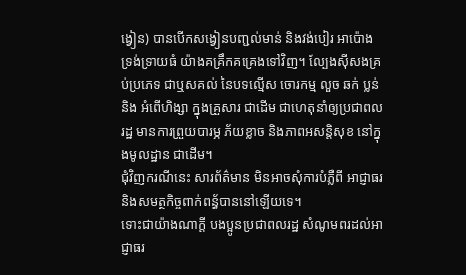ង្វៀន) បានបើកសង្វៀនបញ្ជល់មាន់ និងវង់បៀរ អាប៉ោង ទ្រង់ទ្រាយធំ យ៉ាងគគ្រឹកគគ្រេងទៅវិញ។ ល្បែងស៊ីសងគ្រប់ប្រភេទ ជាឬសគល់ នៃបទល្មើស ចោរកម្ម លួច ឆក់ ប្លន់ និង អំពើហិង្សា ក្នុងគ្រួសារ ជាដើម ជាហេតុនាំឲ្យប្រជាពលរដ្ឋ មានការព្រួយបារម្ភ ភ័យខ្លាច និងភាពអសន្តិសុខ នៅក្នុងមូលដ្ឋាន ជាដើម។
ជុំវិញករណីនេះ សារព័ត៌មាន មិនអាចសុំការបំភ្លឺពី អាជ្ញាធរនិងសមត្ថកិច្ចពាក់ពន្ធ័បាននៅឡើយទេ។
ទោះជាយ៉ាងណាក្ដី បងប្អូនប្រជាពលរដ្ឋ សំណូមពរដល់អាជ្ញាធរ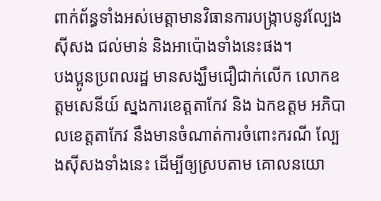ពាក់ព័ន្ធទាំងអស់មេត្តាមានវិធានការបង្ក្រាបនូវល្បែងស៊ីសង ជល់មាន់ និងអាប៉ោងទាំងនេះផង។
បងប្អូនប្រពលរដ្ឋ មានសង្ឃឹមជឿជាក់លើក លោកឧត្ដមសេនីយ៍ ស្នងការខេត្ដតាកែវ និង ឯកឧត្តម អភិបាលខេត្តតាកែវ នឹងមានចំណាត់ការចំពោះករណី ល្បែងស៊ីសងទាំងនេះ ដើម្បីឲ្យស្របតាម គោលនយោ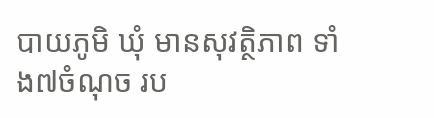បាយភូមិ ឃុំ មានសុវត្ថិភាព ទាំង៧ចំណុច រប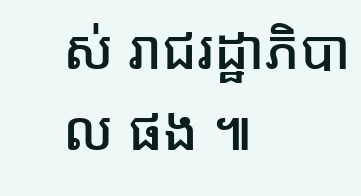ស់ រាជរដ្ឋាភិបាល ផង ៕